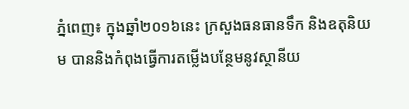ភ្នំពេញ៖ ក្នុងឆ្នាំ២០១៦នេះ ក្រសួងធនធានទឹក និងឧតុនិយម បាននិងកំពុងធ្វើការតម្លើងបន្ថែមនូវស្ថានីយ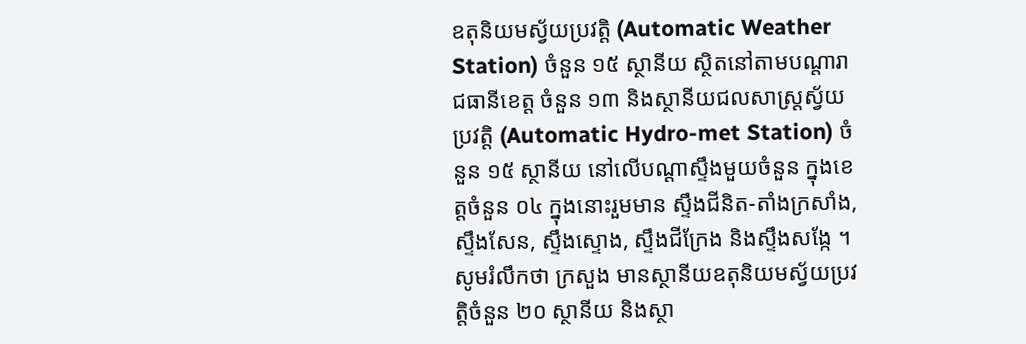ឧតុនិយមស្វ័យប្រវត្តិ (Automatic Weather Station) ចំនួន ១៥ ស្ថានីយ ស្ថិតនៅតាមបណ្តារាជធានីខេត្ត ចំនួន ១៣ និងស្ថានីយជលសាស្រ្តស្វ័យប្រវត្តិ (Automatic Hydro-met Station) ចំនួន ១៥ ស្ថានីយ នៅលើបណ្តាស្ទឹងមួយចំនួន ក្នុងខេត្តចំនួន ០៤ ក្នុងនោះរួមមាន ស្ទឹងជីនិត-តាំងក្រសាំង, ស្ទឹងសែន, ស្ទឹងស្ទោង, ស្ទឹងជីក្រែង និងស្ទឹងសង្កែ ។
សូមរំលឹកថា ក្រសួង មានស្ថានីយឧតុនិយមស្វ័យប្រវត្តិចំនួន ២០ ស្ថានីយ និងស្ថា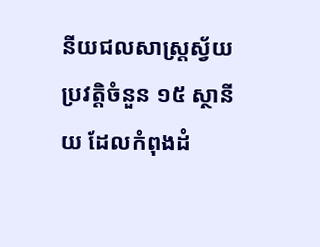នីយជលសាស្រ្តស្វ័យប្រវត្តិចំនួន ១៥ ស្ថានីយ ដែលកំពុងដំ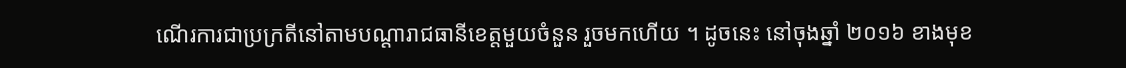ណើរការជាប្រក្រតីនៅតាមបណ្តារាជធានីខេត្តមួយចំនួន រួចមកហើយ ។ ដូចនេះ នៅចុងឆ្នាំ ២០១៦ ខាងមុខ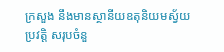ក្រសួង នឹងមានស្ថានីយឧតុនិយមស្វ័យប្រវត្តិ សរុបចំនួ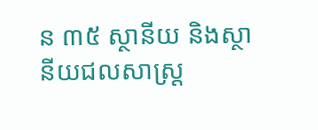ន ៣៥ ស្ថានីយ និងស្ថានីយជលសាស្រ្ត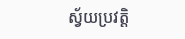ស្វ័យប្រវត្តិ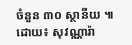ចំនួន ៣០ ស្ថានីយ ៕
ដោយ៖ សុវណ្ណារ៉ា